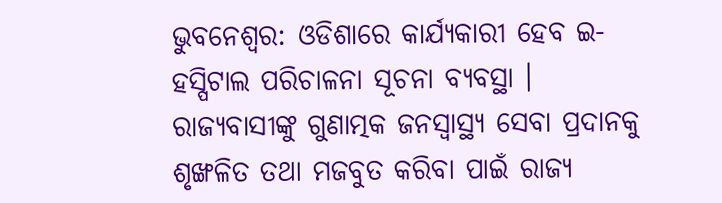ଭୁବନେଶ୍ବର: ଓଡିଶାରେ କାର୍ଯ୍ୟକାରୀ ହେବ ଇ-ହସ୍ପିଟାଲ ପରିଚାଳନା ସୂଚନା ବ୍ୟବସ୍ଥା । ରାଜ୍ୟବାସୀଙ୍କୁ ଗୁଣାତ୍ମକ ଜନସ୍ୱାସ୍ଥ୍ୟ ସେବା ପ୍ରଦାନକୁ ଶୃଙ୍ଖଳିତ ତଥା ମଜବୁତ କରିବା ପାଇଁ ରାଜ୍ୟ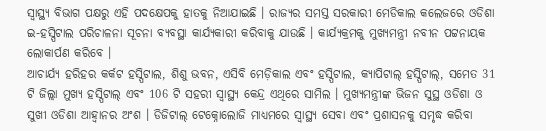ସ୍ୱାସ୍ଥ୍ୟ ବିଭାଗ ପକ୍ଷରୁ ଏହି ପଦକ୍ଷେପକୁ ହାତକୁ ନିଆଯାଇଛି । ରାଜ୍ୟର ସମସ୍ତ ସରକାରୀ ମେଡିକାଲ କଲେଜରେ ଓଡିଶା ଇ-ହସ୍ପିଟାଲ ପରିଚାଳନା ସୂଚନା ବ୍ୟବସ୍ଥା କାର୍ଯ୍ୟକାରୀ କରିବାକୁ ଯାଉଛି । କାର୍ଯ୍ୟକ୍ରମକୁ ମୁଖ୍ୟମନ୍ତ୍ରୀ ନବୀନ ପଟ୍ଟନାୟକ ଲୋକାର୍ପଣ କରିବେ ।
ଆଚାର୍ଯ୍ୟ ହରିହର କର୍କଟ ହସ୍ପିଟାଲ, ଶିଶୁ ଭବନ, ଏସିବି ମେଡ଼ିକାଲ ଏବଂ ହସ୍ପିଟାଲ, କ୍ୟାପିଟାଲ୍ ହସ୍ପିଟାଲ୍, ସମେତ 31 ଟି ଜିଲ୍ଲା ମୁଖ୍ୟ ହସ୍ପିଟାଲ୍ ଏବଂ 106 ଟି ସହରୀ ସ୍ୱାସ୍ଥ୍ୟ କେନ୍ଦ୍ର ଏଥିରେ ସାମିଲ । ମୁଖ୍ୟମନ୍ତ୍ରୀଙ୍କ ଭିଜନ ସୁସ୍ଥ ଓଡିଶା ଓ ସୁଖୀ ଓଡିଶା ଆହ୍ୱାନର ଅଂଶ । ଡିଜିଟାଲ୍ ଟେକ୍ନୋଲୋଜି ମାଧ୍ୟମରେ ସ୍ୱାସ୍ଥ୍ୟ ସେବା ଏବଂ ପ୍ରଶାସନକୁ ସମୃଦ୍ଧ କରିବା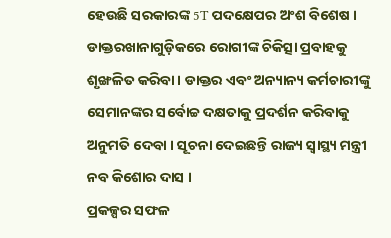ହେଉଛି ସରକାରଙ୍କ 5T ପଦକ୍ଷେପର ଅଂଶ ବିଶେଷ ।
ଡାକ୍ତରଖାନାଗୁଡ଼ିକରେ ରୋଗୀଙ୍କ ଚିକିତ୍ସା ପ୍ରବାହକୁ ଶୃଙ୍ଖଳିତ କରିବା । ଡାକ୍ତର ଏବଂ ଅନ୍ୟାନ୍ୟ କର୍ମଚାରୀଙ୍କୁ ସେମାନଙ୍କର ସର୍ବୋଚ୍ଚ ଦକ୍ଷତାକୁ ପ୍ରଦର୍ଶନ କରିବାକୁ ଅନୁମତି ଦେବା । ସୂଚନା ଦେଇଛନ୍ତି ରାଜ୍ୟ ସ୍ୱାସ୍ଥ୍ୟ ମନ୍ତ୍ରୀ ନବ କିଶୋର ଦାସ ।
ପ୍ରକଳ୍ପର ସଫଳ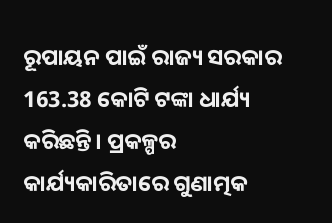ରୂପାୟନ ପାଇଁ ରାଜ୍ୟ ସରକାର 163.38 କୋଟି ଟଙ୍କା ଧାର୍ଯ୍ୟ କରିଛନ୍ତି। ପ୍ରକଳ୍ପର କାର୍ଯ୍ୟକାରିତାରେ ଗୁଣାତ୍ମକ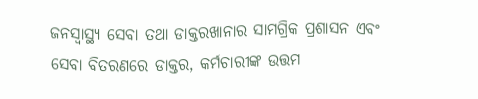ଜନସ୍ୱାସ୍ଥ୍ୟ ସେବା ତଥା ଡାକ୍ତରଖାନାର ସାମଗ୍ରିକ ପ୍ରଶାସନ ଏବଂ ସେବା ବିତରଣରେ ଡାକ୍ତର, କର୍ମଚାରୀଙ୍କ ଉତ୍ତମ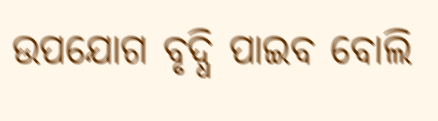ଉପଯୋଗ ବୃଦ୍ଧି ପାଇବ ବୋଲି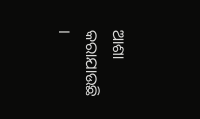ଆଶା କରାଯାଉଛି ।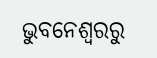ଭୁବନେଶ୍ବରରୁ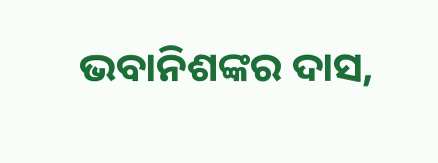ଭବାନିଶଙ୍କର ଦାସ,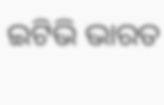ଇଟିଭି ଭାରତ